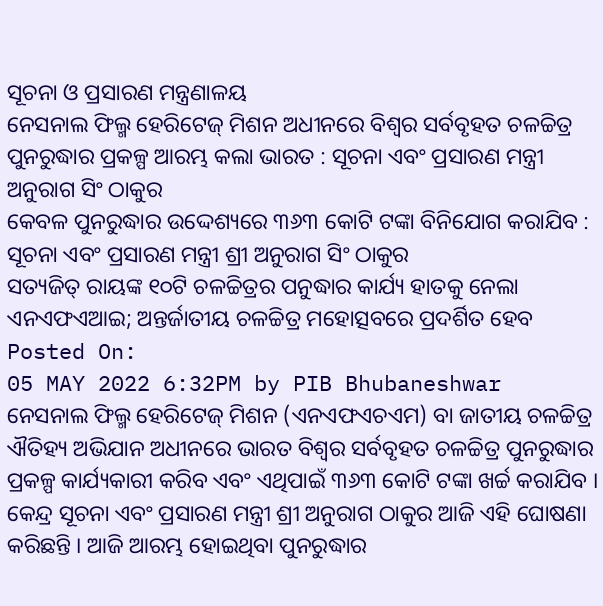ସୂଚନା ଓ ପ୍ରସାରଣ ମନ୍ତ୍ରଣାଳୟ
ନେସନାଲ ଫିଲ୍ମ ହେରିଟେଜ୍ ମିଶନ ଅଧୀନରେ ବିଶ୍ବର ସର୍ବବୃହତ ଚଳଚ୍ଚିତ୍ର ପୁନରୁଦ୍ଧାର ପ୍ରକଳ୍ପ ଆରମ୍ଭ କଲା ଭାରତ : ସୂଚନା ଏବଂ ପ୍ରସାରଣ ମନ୍ତ୍ରୀ ଅନୁରାଗ ସିଂ ଠାକୁର
କେବଳ ପୁନରୁଦ୍ଧାର ଉଦ୍ଦେଶ୍ୟରେ ୩୬୩ କୋଟି ଟଙ୍କା ବିନିଯୋଗ କରାଯିବ : ସୂଚନା ଏବଂ ପ୍ରସାରଣ ମନ୍ତ୍ରୀ ଶ୍ରୀ ଅନୁରାଗ ସିଂ ଠାକୁର
ସତ୍ୟଜିତ୍ ରାୟଙ୍କ ୧୦ଟି ଚଳଚ୍ଚିତ୍ରର ପନୁଦ୍ଧାର କାର୍ଯ୍ୟ ହାତକୁ ନେଲା ଏନଏଫଏଆଇ; ଅନ୍ତର୍ଜାତୀୟ ଚଳଚ୍ଚିତ୍ର ମହୋତ୍ସବରେ ପ୍ରଦର୍ଶିତ ହେବ
Posted On:
05 MAY 2022 6:32PM by PIB Bhubaneshwar
ନେସନାଲ ଫିଲ୍ମ ହେରିଟେଜ୍ ମିଶନ (ଏନଏଫଏଚଏମ) ବା ଜାତୀୟ ଚଳଚ୍ଚିତ୍ର ଐତିହ୍ୟ ଅଭିଯାନ ଅଧୀନରେ ଭାରତ ବିଶ୍ବର ସର୍ବବୃହତ ଚଳଚ୍ଚିତ୍ର ପୁନରୁଦ୍ଧାର ପ୍ରକଳ୍ପ କାର୍ଯ୍ୟକାରୀ କରିବ ଏବଂ ଏଥିପାଇଁ ୩୬୩ କୋଟି ଟଙ୍କା ଖର୍ଚ୍ଚ କରାଯିବ । କେନ୍ଦ୍ର ସୂଚନା ଏବଂ ପ୍ରସାରଣ ମନ୍ତ୍ରୀ ଶ୍ରୀ ଅନୁରାଗ ଠାକୁର ଆଜି ଏହି ଘୋଷଣା କରିଛନ୍ତି । ଆଜି ଆରମ୍ଭ ହୋଇଥିବା ପୁନରୁଦ୍ଧାର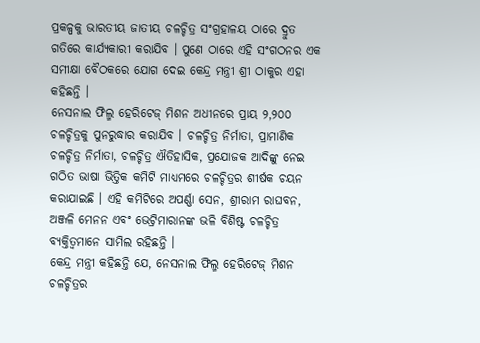ପ୍ରକଳ୍ପକୁ ଭାରତୀୟ ଜାତୀୟ ଚଳଚ୍ଚିତ୍ର ସଂଗ୍ରହାଳୟ ଠାରେ ଦ୍ରୁତ ଗତିରେ କାର୍ଯ୍ୟକାରୀ କରାଯିବ । ପୁଣେ ଠାରେ ଏହି ସଂଗଠନର ଏକ ସମୀକ୍ଷା ବୈଠକରେ ଯୋଗ ଦେଇ କେନ୍ଦ୍ର ମନ୍ତ୍ରୀ ଶ୍ରୀ ଠାକୁର ଏହା କହିଛନ୍ତି ।
ନେସନାଲ ଫିଲ୍ମ ହେରିଟେଜ୍ ମିଶନ ଅଧୀନରେ ପ୍ରାୟ ୨,୨୦୦ ଚଳଚ୍ଚିତ୍ରକୁ ପୁନରୁଦ୍ଧାର କରାଯିବ । ଚଳଚ୍ଚିତ୍ର ନିର୍ମାତା, ପ୍ରାମାଣିକ ଚଳଚ୍ଚିତ୍ର ନିର୍ମାତା, ଚଳଚ୍ଚିତ୍ର ଐତିହାସିକ, ପ୍ରଯୋଜକ ଆଦିଙ୍କୁ ନେଇ ଗଠିତ ଭାଷା ଭିତ୍ତିକ କମିଟି ମାଧ୍ୟମରେ ଚଳଚ୍ଚିତ୍ରର ଶୀର୍ଷକ ଚୟନ କରାଯାଇଛି । ଏହି କମିଟିରେ ଅପର୍ଣ୍ଣା ସେନ, ଶ୍ରୀରାମ ରାଘବନ, ଅଞ୍ଜଳି ମେନନ ଏବଂ ଭେଟ୍ରିମାରାନଙ୍କ ଭଳି ବିଶିଷ୍ଟ ଚଳଚ୍ଚିତ୍ର ବ୍ୟକ୍ତିତ୍ବମାନେ ସାମିଲ ରହିଛନ୍ତି ।
କେନ୍ଦ୍ର ମନ୍ତ୍ରୀ କହିଛନ୍ତି ଯେ, ନେସନାଲ ଫିଲ୍ମ ହେରିଟେଜ୍ ମିଶନ ଚଳଚ୍ଚିତ୍ରର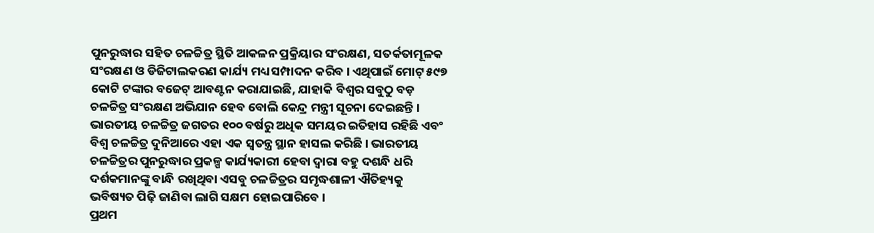ପୁନରୁଦ୍ଧାର ସହିତ ଚଳଚ୍ଚିତ୍ର ସ୍ଥିତି ଆକଳନ ପ୍ରକ୍ରିୟାର ସଂରକ୍ଷଣ, ସତର୍କତାମୂଳକ ସଂରକ୍ଷଣ ଓ ଡିଜିଟାଲକରଣ କାର୍ଯ୍ୟ ମଧ୍ୟ ସମ୍ପାଦନ କରିବ । ଏଥିପାଇଁ ମୋଟ୍ ୫୯୭ କୋଟି ଟଙ୍କାର ବଜେଟ୍ ଆବଣ୍ଟନ କରାଯାଇଛି, ଯାହାକି ବିଶ୍ବର ସବୁଠୁ ବଡ଼ ଚଳଚ୍ଚିତ୍ର ସଂରକ୍ଷଣ ଅଭିଯାନ ହେବ ବୋଲି କେନ୍ଦ୍ର ମନ୍ତ୍ରୀ ସୂଚନା ଦେଇଛନ୍ତି ।
ଭାରତୀୟ ଚଳଚ୍ଚିତ୍ର ଜଗତର ୧୦୦ ବର୍ଷରୁ ଅଧିକ ସମୟର ଇତିହାସ ରହିଛି ଏବଂ ବିଶ୍ବ ଚଳଚ୍ଚିତ୍ର ଦୁନିଆରେ ଏହା ଏକ ସ୍ବତନ୍ତ୍ର ସ୍ଥାନ ହାସଲ କରିଛି । ଭାରତୀୟ ଚଳଚ୍ଚିତ୍ରର ପୁନରୁଦ୍ଧାର ପ୍ରକଳ୍ପ କାର୍ଯ୍ୟକାରୀ ହେବା ଦ୍ବାରା ବହୁ ଦଶନ୍ଧି ଧରି ଦର୍ଶକମାନଙ୍କୁ ବାନ୍ଧି ରଖିଥିବା ଏସବୁ ଚଳଚ୍ଚିତ୍ରର ସମୃଦ୍ଧଶାଳୀ ଐତିହ୍ୟକୁ ଭବିଷ୍ୟତ ପିଢ଼ି ଜାଣିବା ଲାଗି ସକ୍ଷମ ହୋଇପାରିବେ ।
ପ୍ରଥମ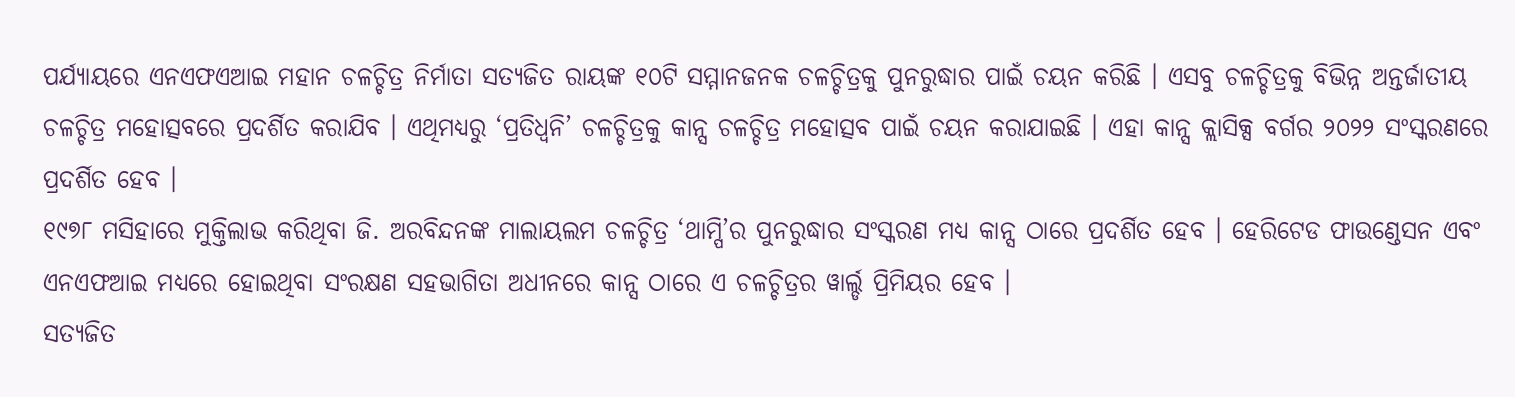ପର୍ଯ୍ୟାୟରେ ଏନଏଫଏଆଇ ମହାନ ଚଳଚ୍ଚିତ୍ର ନିର୍ମାତା ସତ୍ୟଜିତ ରାୟଙ୍କ ୧୦ଟି ସମ୍ମାନଜନକ ଚଳଚ୍ଚିତ୍ରକୁ ପୁନରୁଦ୍ଧାର ପାଇଁ ଚୟନ କରିଛି । ଏସବୁ ଚଳଚ୍ଚିତ୍ରକୁ ବିଭିନ୍ନ ଅନ୍ତର୍ଜାତୀୟ ଚଳଚ୍ଚିତ୍ର ମହୋତ୍ସବରେ ପ୍ରଦର୍ଶିତ କରାଯିବ । ଏଥିମଧ୍ୟରୁ ‘ପ୍ରତିଧ୍ବନି’ ଚଳଚ୍ଚିତ୍ରକୁ କାନ୍ସ ଚଳଚ୍ଚିତ୍ର ମହୋତ୍ସବ ପାଇଁ ଚୟନ କରାଯାଇଛି । ଏହା କାନ୍ସ କ୍ଲାସିକ୍ସ ବର୍ଗର ୨୦୨୨ ସଂସ୍କରଣରେ ପ୍ରଦର୍ଶିତ ହେବ ।
୧୯୭୮ ମସିହାରେ ମୁକ୍ତିଲାଭ କରିଥିବା ଜି. ଅରବିନ୍ଦନଙ୍କ ମାଲାୟଲମ ଚଳଚ୍ଚିତ୍ର ‘ଥାମ୍ପି’ର ପୁନରୁଦ୍ଧାର ସଂସ୍କରଣ ମଧ୍ୟ କାନ୍ସ ଠାରେ ପ୍ରଦର୍ଶିତ ହେବ । ହେରିଟେଡ ଫାଉଣ୍ଡେସନ ଏବଂ ଏନଏଫଆଇ ମଧ୍ୟରେ ହୋଇଥିବା ସଂରକ୍ଷଣ ସହଭାଗିତା ଅଧୀନରେ କାନ୍ସ ଠାରେ ଏ ଚଳଚ୍ଚିତ୍ରର ୱାର୍ଲ୍ଡ ପ୍ରିମିୟର ହେବ ।
ସତ୍ୟଜିତ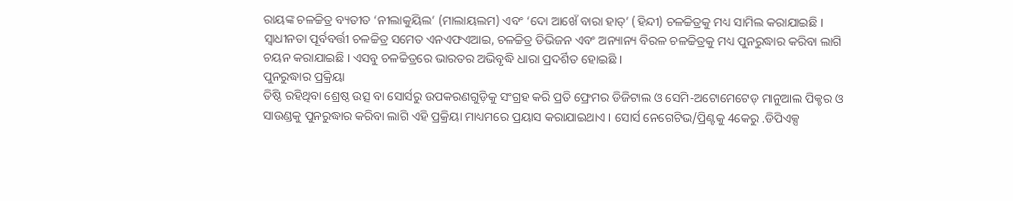ରାୟଙ୍କ ଚଳଚ୍ଚିତ୍ର ବ୍ୟତୀତ ‘ନୀଲାକୁୟିଲ’ (ମାଲାୟଲମ) ଏବଂ ‘ଦୋ ଆଖେଁ ବାରା ହାତ୍’ (ହିନ୍ଦୀ) ଚଳଚ୍ଚିତ୍ରକୁ ମଧ୍ୟ ସାମିଲ କରାଯାଇଛି । ସ୍ବାଧୀନତା ପୂର୍ବବର୍ତ୍ତୀ ଚଳଚ୍ଚିତ୍ର ସମେତ ଏନଏଫଏଆଇ, ଚଳଚ୍ଚିତ୍ର ଡିଭିଜନ ଏବଂ ଅନ୍ୟାନ୍ୟ ବିରଳ ଚଳଚ୍ଚିତ୍ରକୁ ମଧ୍ୟ ପୁନରୁଦ୍ଧାର କରିବା ଲାଗି ଚୟନ କରାଯାଇଛି । ଏସବୁ ଚଳଚ୍ଚିତ୍ରରେ ଭାରତର ଅଭିବୃଦ୍ଧି ଧାରା ପ୍ରଦର୍ଶିତ ହୋଇଛି ।
ପୁନରୁଦ୍ଧାର ପ୍ରକ୍ରିୟା
ତିଷ୍ଠି ରହିଥିବା ଶ୍ରେଷ୍ଠ ଉତ୍ସ ବା ସୋର୍ସରୁ ଉପକରଣଗୁଡ଼ିକୁ ସଂଗ୍ରହ କରି ପ୍ରତି ଫ୍ରେମର ଡିଜିଟାଲ ଓ ସେମି-ଅଟୋମେଟେଡ୍ ମାନୁଆଲ ପିକ୍ଚର ଓ ସାଉଣ୍ଡକୁ ପୁନରୁଦ୍ଧାର କରିବା ଲାଗି ଏହି ପ୍ରକ୍ରିୟା ମାଧ୍ୟମରେ ପ୍ରୟାସ କରାଯାଇଥାଏ । ସୋର୍ସ ନେଗେଟିଭ/ପ୍ରିଣ୍ଟକୁ 4କେରୁ .ଡିପିଏକ୍ସ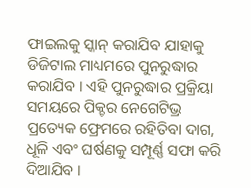ଫାଇଲକୁ ସ୍କାନ୍ କରାଯିବ ଯାହାକୁ ଡିଜିଟାଲ ମାଧ୍ୟମରେ ପୁନରୁଦ୍ଧାର କରାଯିବ । ଏହି ପୁନରୁଦ୍ଧାର ପ୍ରକ୍ରିୟା ସମୟରେ ପିକ୍ଚର ନେଗେଟିଭ୍ର ପ୍ରତ୍ୟେକ ଫ୍ରେମରେ ରହିତିବା ଦାଗ, ଧୂଳି ଏବଂ ଘର୍ଷଣକୁ ସମ୍ପୂର୍ଣ୍ଣ ସଫା କରି ଦିଆଯିବ ।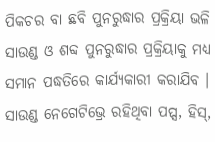ପିକଚର ବା ଛବି ପୁନରୁଦ୍ଧାର ପ୍ରକ୍ରିୟା ଭଳି ସାଉଣ୍ଡ ଓ ଶବ୍ଦ ପୁନରୁଦ୍ଧାର ପ୍ରକ୍ରିୟାକୁ ମଧ୍ୟ ସମାନ ପଦ୍ଧତିରେ କାର୍ଯ୍ୟକାରୀ କରାଯିବ । ସାଉଣ୍ଡ ନେଗେଟିଭ୍ରେ ରହିଥିବା ପପ୍ସ, ହିସ୍,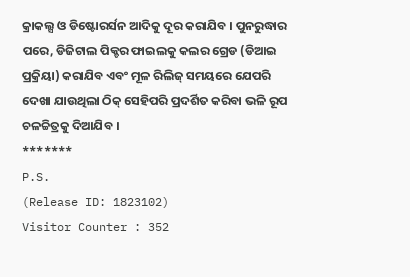କ୍ରାକଲ୍ସ ଓ ଡିଷ୍ଟୋରର୍ସନ ଆଦିକୁ ଦୂର କରାଯିବ । ପୁନରୁଦ୍ଧାର ପରେ, ଡିଜିଟାଲ ପିକ୍ଚର ଫାଇଲକୁ କଲର ଗ୍ରେଡ (ଡିଆଇ ପ୍ରକ୍ରିୟା) କରାଯିବ ଏବଂ ମୂଳ ରିଲିଜ୍ ସମୟରେ ଯେପରି ଦେଖା ଯାଉଥିଲା ଠିକ୍ ସେହିପରି ପ୍ରଦର୍ଶିତ କରିବା ଭଳି ରୂପ ଚଳଚ୍ଚିତ୍ରକୁ ଦିଆଯିବ ।
*******
P.S.
(Release ID: 1823102)
Visitor Counter : 352